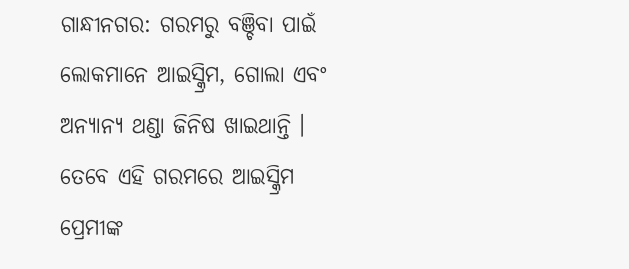ଗାନ୍ଧୀନଗର: ଗରମରୁ ବଞ୍ଚିବା ପାଇଁ ଲୋକମାନେ ଆଇସ୍କ୍ରିମ, ଗୋଲା ଏବଂ ଅନ୍ୟାନ୍ୟ ଥଣ୍ଡା ଜିନିଷ ଖାଇଥାନ୍ତି । ତେବେ ଏହି ଗରମରେ ଆଇସ୍କ୍ରିମ ପ୍ରେମୀଙ୍କ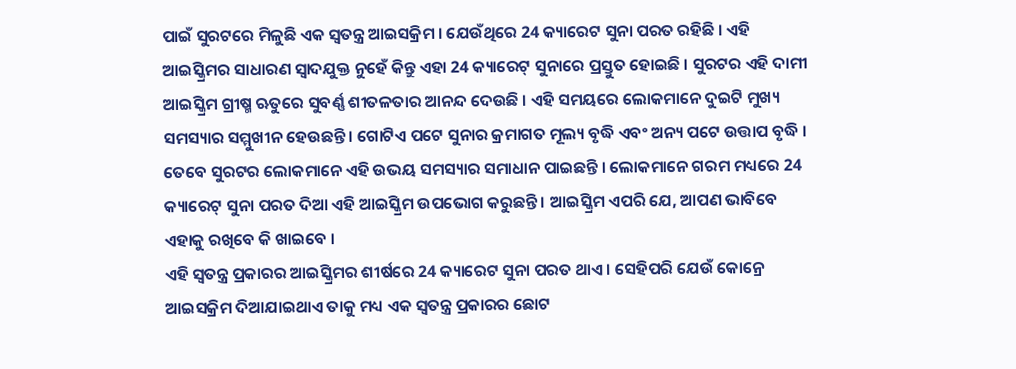ପାଇଁ ସୁରଟରେ ମିଳୁଛି ଏକ ସ୍ବତନ୍ତ୍ର ଆଇସକ୍ରିମ । ଯେଉଁଥିରେ 24 କ୍ୟାରେଟ ସୁନା ପରତ ରହିଛି । ଏହି ଆଇସ୍କ୍ରିମର ସାଧାରଣ ସ୍ବାଦଯୁକ୍ତ ନୁହେଁ କିନ୍ତୁ ଏହା 24 କ୍ୟାରେଟ୍ ସୁନାରେ ପ୍ରସ୍ତୁତ ହୋଇଛି । ସୁରଟର ଏହି ଦାମୀ ଆଇସ୍କ୍ରିମ ଗ୍ରୀଷ୍ମ ଋତୁରେ ସୁବର୍ଣ୍ଣ ଶୀତଳତାର ଆନନ୍ଦ ଦେଉଛି । ଏହି ସମୟରେ ଲୋକମାନେ ଦୁଇଟି ମୁଖ୍ୟ ସମସ୍ୟାର ସମ୍ମୁଖୀନ ହେଉଛନ୍ତି । ଗୋଟିଏ ପଟେ ସୁନାର କ୍ରମାଗତ ମୂଲ୍ୟ ବୃଦ୍ଧି ଏବଂ ଅନ୍ୟ ପଟେ ଉତ୍ତାପ ବୃଦ୍ଧି । ତେବେ ସୁରଟର ଲୋକମାନେ ଏହି ଉଭୟ ସମସ୍ୟାର ସମାଧାନ ପାଇଛନ୍ତି । ଲୋକମାନେ ଗରମ ମଧ୍ୟରେ 24 କ୍ୟାରେଟ୍ ସୁନା ପରତ ଦିଆ ଏହି ଆଇସ୍କ୍ରିମ ଉପଭୋଗ କରୁଛନ୍ତି । ଆଇସ୍କ୍ରିମ ଏପରି ଯେ, ଆପଣ ଭାବିବେ ଏହାକୁ ରଖିବେ କି ଖାଇବେ ।
ଏହି ସ୍ବତନ୍ତ୍ର ପ୍ରକାରର ଆଇସ୍କ୍ରିମର ଶୀର୍ଷରେ 24 କ୍ୟାରେଟ ସୁନା ପରତ ଥାଏ । ସେହିପରି ଯେଉଁ କୋନ୍ରେ ଆଇସକ୍ରିମ ଦିଆଯାଇଥାଏ ତାକୁ ମଧ୍ୟ ଏକ ସ୍ୱତନ୍ତ୍ର ପ୍ରକାରର ଛୋଟ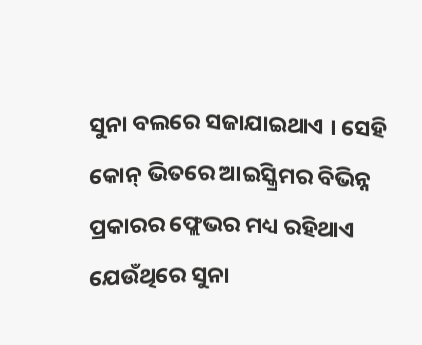ସୁନା ବଲରେ ସଜାଯାଇଥାଏ । ସେହି କୋନ୍ ଭିତରେ ଆଇସ୍କ୍ରିମର ବିଭିନ୍ନ ପ୍ରକାରର ଫ୍ଲେଭର ମଧ୍ୟ ରହିଥାଏ ଯେଉଁଥିରେ ସୁନା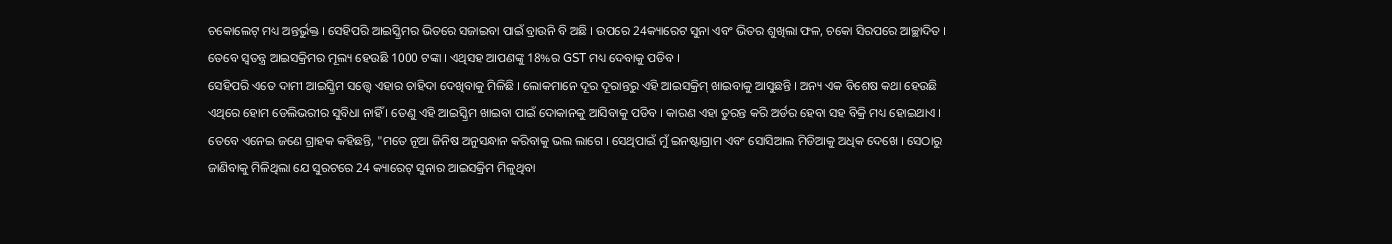ଚକୋଲେଟ୍ ମଧ୍ୟ ଅନ୍ତର୍ଭୁକ୍ତ । ସେହିପରି ଆଇସ୍କ୍ରିମର ଭିତରେ ସଜାଇବା ପାଇଁ ବ୍ରାଉନି ବି ଅଛି । ଉପରେ 24କ୍ୟାରେଟ ସୁନା ଏବଂ ଭିତର ଶୁଖିଲା ଫଳ, ଚକୋ ସିରପରେ ଆଚ୍ଛାଦିତ । ତେବେ ସ୍ବତନ୍ତ୍ର ଆଇସକ୍ରିମର ମୂଲ୍ୟ ହେଉଛି 1000 ଟଙ୍କା । ଏଥିସହ ଆପଣଙ୍କୁ 18%ର GST ମଧ୍ୟ ଦେବାକୁ ପଡିବ ।
ସେହିପରି ଏତେ ଦାମୀ ଆଇସ୍କ୍ରିମ ସତ୍ତ୍ବେ ଏହାର ଚାହିଦା ଦେଖିବାକୁ ମିଳିଛି । ଲୋକମାନେ ଦୂର ଦୂରାନ୍ତରୁ ଏହି ଆଇସକ୍ରିମ୍ ଖାଇବାକୁ ଆସୁଛନ୍ତି । ଅନ୍ୟ ଏକ ବିଶେଷ କଥା ହେଉଛି ଏଥିରେ ହୋମ ଡେଲିଭରୀର ସୁବିଧା ନାହିଁ । ତେଣୁ ଏହି ଆଇସ୍କ୍ରିମ ଖାଇବା ପାଇଁ ଦୋକାନକୁ ଆସିବାକୁ ପଡିବ । କାରଣ ଏହା ତୁରନ୍ତ କରି ଅର୍ଡର ହେବା ସହ ବିକ୍ରି ମଧ୍ୟ ହୋଇଥାଏ ।
ତେବେ ଏନେଇ ଜଣେ ଗ୍ରାହକ କହିଛନ୍ତି, "ମତେ ନୂଆ ଜିନିଷ ଅନୁସନ୍ଧାନ କରିବାକୁ ଭଲ ଲାଗେ । ସେଥିପାଇଁ ମୁଁ ଇନଷ୍ଟାଗ୍ରାମ ଏବଂ ସୋସିଆଲ ମିଡିଆକୁ ଅଧିକ ଦେଖେ । ସେଠାରୁ ଜାଣିବାକୁ ମିଳିଥିଲା ଯେ ସୁରଟରେ 24 କ୍ୟାରେଟ୍ ସୁନାର ଆଇସକ୍ରିମ ମିଳୁଥିବା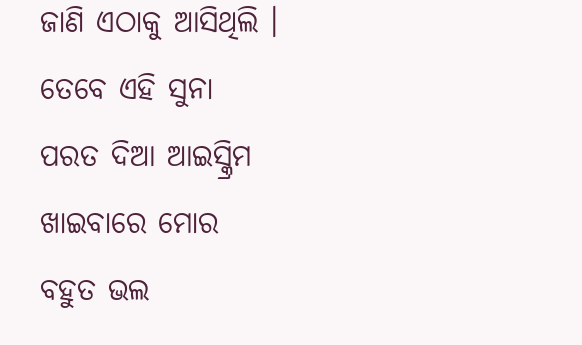ଜାଣି ଏଠାକୁ ଆସିଥିଲି । ତେବେ ଏହି ସୁନା ପରତ ଦିଆ ଆଇସ୍କ୍ରିମ ଖାଇବାରେ ମୋର ବହୁତ ଭଲ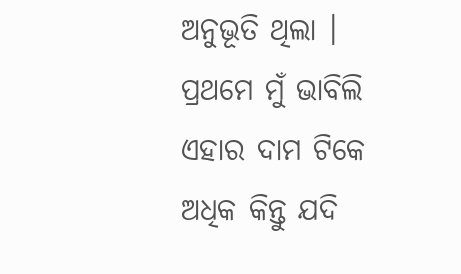ଅନୁଭୂତି ଥିଲା । ପ୍ରଥମେ ମୁଁ ଭାବିଲି ଏହାର ଦାମ ଟିକେ ଅଧିକ କିନ୍ତୁ ଯଦି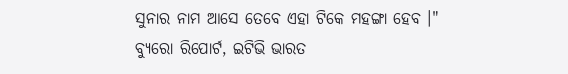ସୁନାର ନାମ ଆସେ ତେବେ ଏହା ଟିକେ ମହଙ୍ଗା ହେବ ।"
ବ୍ୟୁରୋ ରିପୋର୍ଟ, ଇଟିଭି ଭାରତ